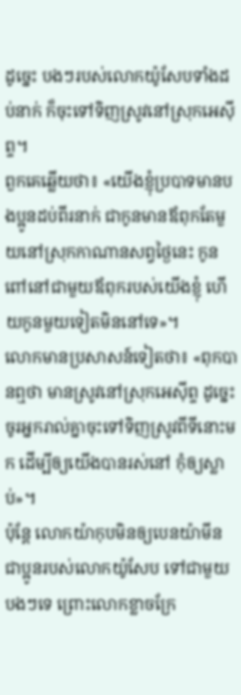ដូច្នេះ បងៗរបស់លោកយ៉ូសែបទាំងដប់នាក់ ក៏ចុះទៅទិញស្រូវនៅស្រុកអេស៊ីព្ទ។
ពួកគេឆ្លើយថា៖ «យើងខ្ញុំប្របាទមានបងប្អូនដប់ពីរនាក់ ជាកូនមានឪពុកតែមួយនៅស្រុកកាណានសព្វថ្ងៃនេះ កូនពៅនៅជាមួយឪពុករបស់យើងខ្ញុំ ហើយកូនមួយទៀតមិននៅទេ»។
លោកមានប្រសាសន៍ទៀតថា៖ «ពុកបានឮថា មានស្រូវនៅស្រុកអេស៊ីព្ទ ដូច្នេះ ចូរអ្នករាល់គ្នាចុះទៅទិញស្រូវពីទីនោះមក ដើម្បីឲ្យយើងបានរស់នៅ កុំឲ្យស្លាប់»។
ប៉ុន្ដែ លោកយ៉ាកុបមិនឲ្យបេនយ៉ាមីន ជាប្អូនរបស់លោកយ៉ូសែប ទៅជាមួយបងៗទេ ព្រោះលោកខ្លាចក្រែ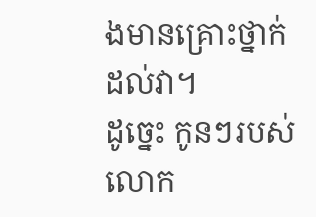ងមានគ្រោះថ្នាក់ដល់វា។
ដូច្នេះ កូនៗរបស់លោក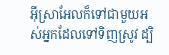អ៊ីស្រាអែលក៏ទៅជាមួយអស់អ្នកដែលទៅទិញស្រូវ ដ្បិ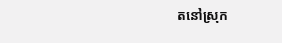តនៅស្រុក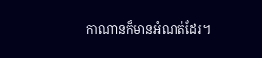កាណានក៏មានអំណត់ដែរ។